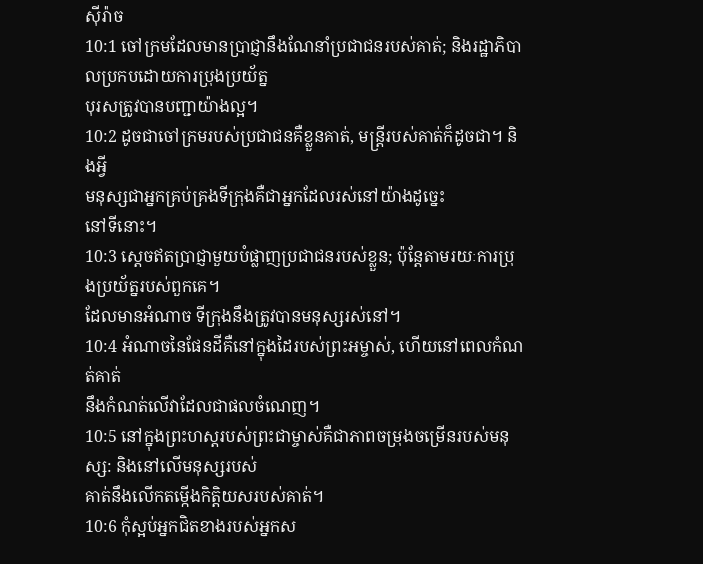ស៊ីរ៉ាច
10:1 ចៅក្រមដែលមានប្រាជ្ញានឹងណែនាំប្រជាជនរបស់គាត់; និងរដ្ឋាភិបាលប្រកបដោយការប្រុងប្រយ័ត្ន
បុរសត្រូវបានបញ្ជាយ៉ាងល្អ។
10:2 ដូចជាចៅក្រមរបស់ប្រជាជនគឺខ្លួនគាត់, មន្ត្រីរបស់គាត់ក៏ដូចជា។ និងអ្វី
មនុស្សជាអ្នកគ្រប់គ្រងទីក្រុងគឺជាអ្នកដែលរស់នៅយ៉ាងដូច្នេះ
នៅទីនោះ។
10:3 ស្ដេចឥតប្រាជ្ញាមួយបំផ្លាញប្រជាជនរបស់ខ្លួន; ប៉ុន្តែតាមរយៈការប្រុងប្រយ័ត្នរបស់ពួកគេ។
ដែលមានអំណាច ទីក្រុងនឹងត្រូវបានមនុស្សរស់នៅ។
10:4 អំណាចនៃផែនដីគឺនៅក្នុងដៃរបស់ព្រះអម្ចាស់, ហើយនៅពេលកំណត់គាត់
នឹងកំណត់លើវាដែលជាផលចំណេញ។
10:5 នៅក្នុងព្រះហស្ដរបស់ព្រះជាម្ចាស់គឺជាភាពចម្រុងចម្រើនរបស់មនុស្ស: និងនៅលើមនុស្សរបស់
គាត់នឹងលើកតម្កើងកិត្តិយសរបស់គាត់។
10:6 កុំស្អប់អ្នកជិតខាងរបស់អ្នកស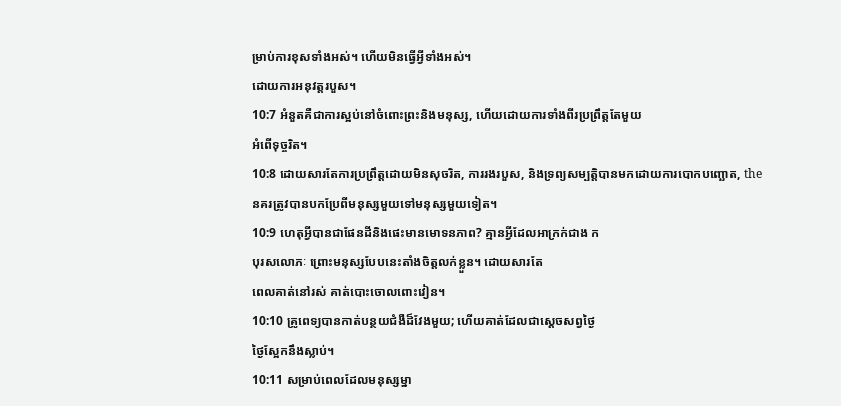ម្រាប់ការខុសទាំងអស់។ ហើយមិនធ្វើអ្វីទាំងអស់។
ដោយការអនុវត្តរបួស។
10:7 អំនួតគឺជាការស្អប់នៅចំពោះព្រះនិងមនុស្ស, ហើយដោយការទាំងពីរប្រព្រឹត្តតែមួយ
អំពើទុច្ចរិត។
10:8 ដោយសារតែការប្រព្រឹត្តដោយមិនសុចរិត, ការរងរបួស, និងទ្រព្យសម្បត្តិបានមកដោយការបោកបញ្ឆោត, the
នគរត្រូវបានបកប្រែពីមនុស្សមួយទៅមនុស្សមួយទៀត។
10:9 ហេតុអ្វីបានជាផែនដីនិងផេះមានមោទនភាព? គ្មានអ្វីដែលអាក្រក់ជាង ក
បុរសលោភៈ ព្រោះមនុស្សបែបនេះតាំងចិត្តលក់ខ្លួន។ ដោយសារតែ
ពេលគាត់នៅរស់ គាត់បោះចោលពោះវៀន។
10:10 គ្រូពេទ្យបានកាត់បន្ថយជំងឺដ៏វែងមួយ; ហើយគាត់ដែលជាស្ដេចសព្វថ្ងៃ
ថ្ងៃស្អែកនឹងស្លាប់។
10:11 សម្រាប់ពេលដែលមនុស្សម្នា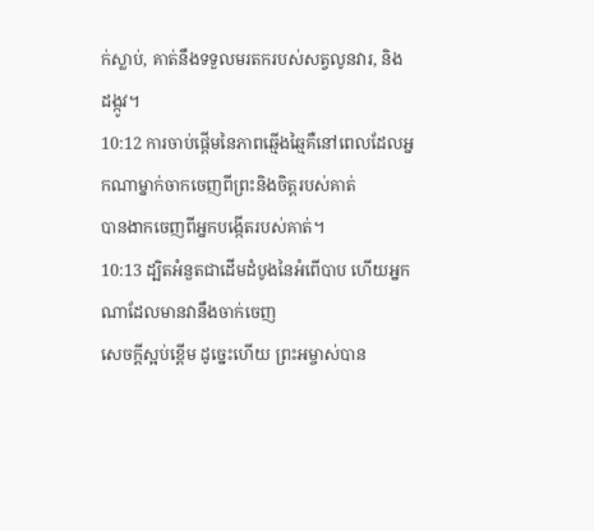ក់ស្លាប់, គាត់នឹងទទួលមរតករបស់សត្វលូនវារ, និង
ដង្កូវ។
10:12 ការចាប់ផ្តើមនៃភាពឆ្មើងឆ្មៃគឺនៅពេលដែលអ្នកណាម្នាក់ចាកចេញពីព្រះនិងចិត្តរបស់គាត់
បានងាកចេញពីអ្នកបង្កើតរបស់គាត់។
10:13 ដ្បិតអំនួតជាដើមដំបូងនៃអំពើបាប ហើយអ្នកណាដែលមានវានឹងចាក់ចេញ
សេចក្តីស្អប់ខ្ពើម ដូច្នេះហើយ ព្រះអម្ចាស់បាន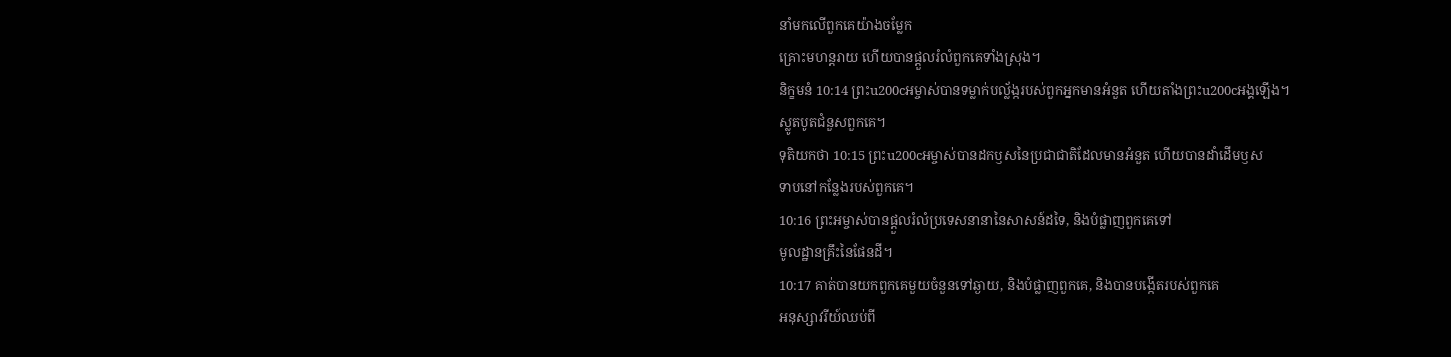នាំមកលើពួកគេយ៉ាងចម្លែក
គ្រោះមហន្តរាយ ហើយបានផ្តួលរំលំពួកគេទាំងស្រុង។
និក្ខមនំ 10:14 ព្រះu200cអម្ចាស់បានទម្លាក់បល្ល័ង្ករបស់ពួកអ្នកមានអំនួត ហើយតាំងព្រះu200cអង្គឡើង។
ស្លូតបូតជំនួសពួកគេ។
ទុតិយកថា 10:15 ព្រះu200cអម្ចាស់បានដកឫសនៃប្រជាជាតិដែលមានអំនួត ហើយបានដាំដើមឫស
ទាបនៅកន្លែងរបស់ពួកគេ។
10:16 ព្រះអម្ចាស់បានផ្ដួលរំលំប្រទេសនានានៃសាសន៍ដទៃ, និងបំផ្លាញពួកគេទៅ
មូលដ្ឋានគ្រឹះនៃផែនដី។
10:17 គាត់បានយកពួកគេមួយចំនួនទៅឆ្ងាយ, និងបំផ្លាញពួកគេ, និងបានបង្កើតរបស់ពួកគេ
អនុស្សាវរីយ៍ឈប់ពី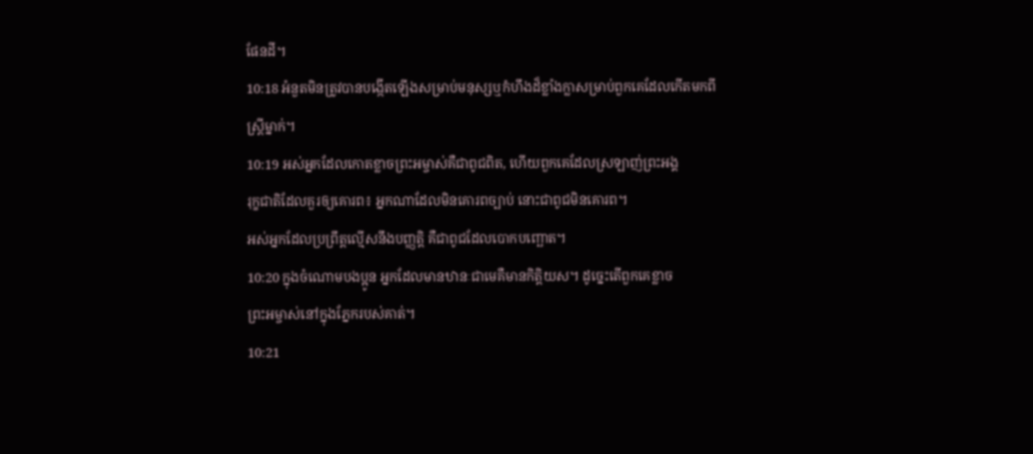ផែនដី។
10:18 អំនួតមិនត្រូវបានបង្កើតឡើងសម្រាប់មនុស្សឬកំហឹងដ៏ខ្លាំងក្លាសម្រាប់ពួកគេដែលកើតមកពី
ស្រ្តីម្នាក់។
10:19 អស់អ្នកដែលកោតខ្លាចព្រះអម្ចាស់គឺជាពូជពិត, ហើយពួកគេដែលស្រឡាញ់ព្រះអង្គ
រុក្ខជាតិដែលគួរឲ្យគោរព៖ អ្នកណាដែលមិនគោរពច្បាប់ នោះជាពូជមិនគោរព។
អស់អ្នកដែលប្រព្រឹត្តល្មើសនឹងបញ្ញត្តិ គឺជាពូជដែលបោកបញ្ឆោត។
10:20 ក្នុងចំណោមបងប្អូន អ្នកដែលមានឋានៈជាមេគឺមានកិត្តិយស។ ដូច្នេះតើពួកគេខ្លាច
ព្រះអម្ចាស់នៅក្នុងភ្នែករបស់គាត់។
10:21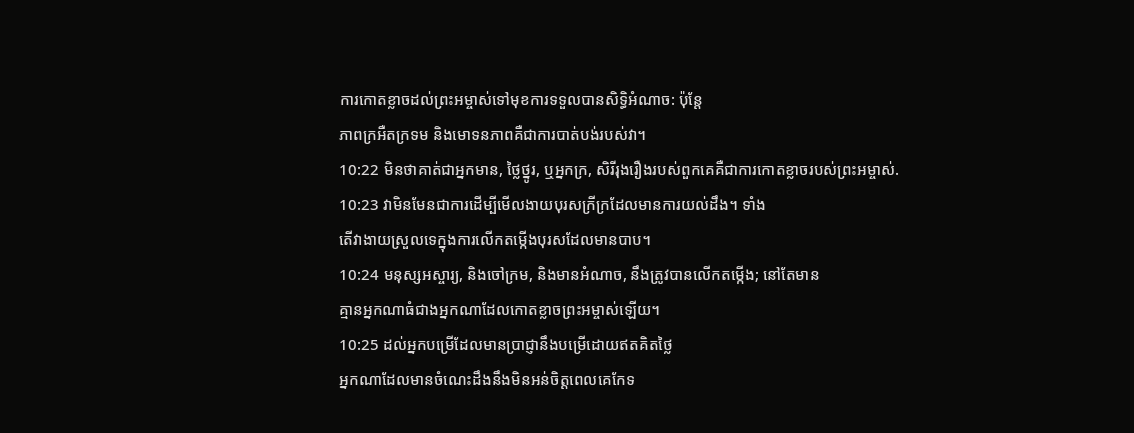ការកោតខ្លាចដល់ព្រះអម្ចាស់ទៅមុខការទទួលបានសិទ្ធិអំណាច: ប៉ុន្តែ
ភាពក្រអឺតក្រទម និងមោទនភាពគឺជាការបាត់បង់របស់វា។
10:22 មិនថាគាត់ជាអ្នកមាន, ថ្លៃថ្នូរ, ឬអ្នកក្រ, សិរីរុងរឿងរបស់ពួកគេគឺជាការកោតខ្លាចរបស់ព្រះអម្ចាស់.
10:23 វាមិនមែនជាការដើម្បីមើលងាយបុរសក្រីក្រដែលមានការយល់ដឹង។ ទាំង
តើវាងាយស្រួលទេក្នុងការលើកតម្កើងបុរសដែលមានបាប។
10:24 មនុស្សអស្ចារ្យ, និងចៅក្រម, និងមានអំណាច, នឹងត្រូវបានលើកតម្កើង; នៅតែមាន
គ្មានអ្នកណាធំជាងអ្នកណាដែលកោតខ្លាចព្រះអម្ចាស់ឡើយ។
10:25 ដល់អ្នកបម្រើដែលមានប្រាជ្ញានឹងបម្រើដោយឥតគិតថ្លៃ
អ្នកណាដែលមានចំណេះដឹងនឹងមិនអន់ចិត្តពេលគេកែទ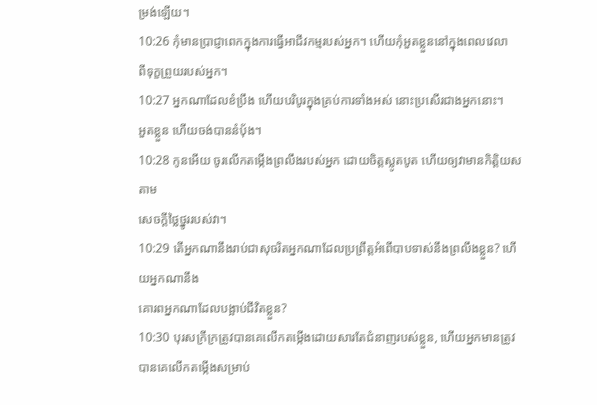ម្រង់ឡើយ។
10:26 កុំមានប្រាជ្ញាពេកក្នុងការធ្វើអាជីវកម្មរបស់អ្នក។ ហើយកុំអួតខ្លួននៅក្នុងពេលវេលា
ពីទុក្ខព្រួយរបស់អ្នក។
10:27 អ្នកណាដែលខំប្រឹង ហើយបរិបូរក្នុងគ្រប់ការទាំងអស់ នោះប្រសើរជាងអ្នកនោះ។
អួតខ្លួន ហើយចង់បាននំបុ័ង។
10:28 កូនអើយ ចូរលើកតម្កើងព្រលឹងរបស់អ្នក ដោយចិត្តស្លូតបូត ហើយឲ្យវាមានកិត្តិយសតាម
សេចក្តីថ្លៃថ្នូររបស់វា។
10:29 តើអ្នកណានឹងរាប់ជាសុចរិតអ្នកណាដែលប្រព្រឹត្តអំពើបាបទាស់នឹងព្រលឹងខ្លួន? ហើយអ្នកណានឹង
គោរពអ្នកណាដែលបង្អាប់ជីវិតខ្លួន?
10:30 បុរសក្រីក្រត្រូវបានគេលើកតម្កើងដោយសារតែជំនាញរបស់ខ្លួន, ហើយអ្នកមានត្រូវបានគេលើកតម្កើងសម្រាប់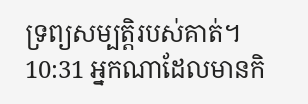ទ្រព្យសម្បត្តិរបស់គាត់។
10:31 អ្នកណាដែលមានកិ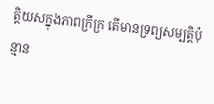ត្តិយសក្នុងភាពក្រីក្រ តើមានទ្រព្យសម្បត្តិប៉ុន្មាន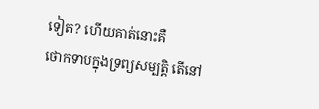ទៀត? ហើយគាត់នោះគឺ
ថោកទាបក្នុងទ្រព្យសម្បត្តិ តើនៅ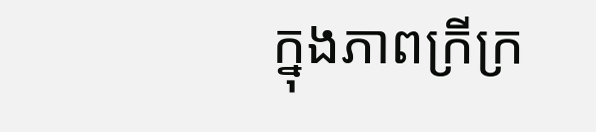ក្នុងភាពក្រីក្រ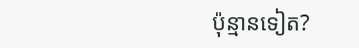ប៉ុន្មានទៀត?